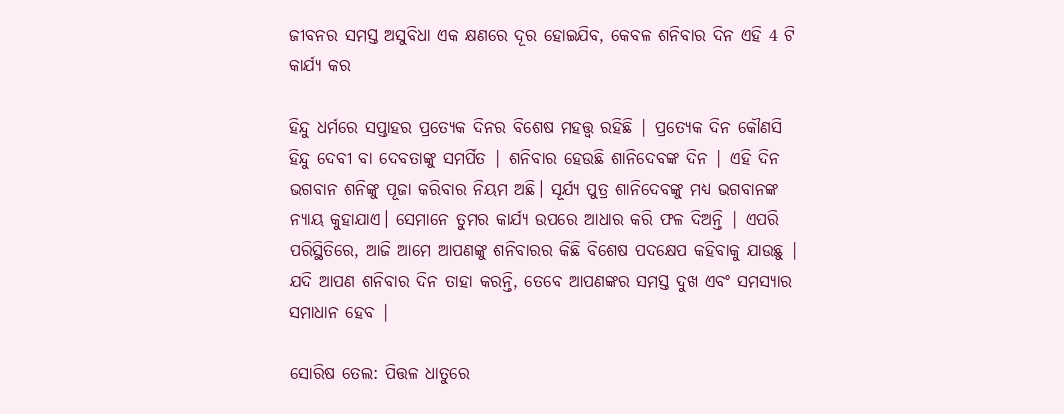ଜୀବନର ସମସ୍ତ ଅସୁବିଧା ଏକ କ୍ଷଣରେ ଦୂର ହୋଇଯିବ, କେବଳ ଶନିବାର ଦିନ ଏହି 4 ଟି କାର୍ଯ୍ୟ କର

ହିନ୍ଦୁ ଧର୍ମରେ ସପ୍ତାହର ପ୍ରତ୍ୟେକ ଦିନର ବିଶେଷ ମହତ୍ତ୍ୱ ରହିଛି | ପ୍ରତ୍ୟେକ ଦିନ କୌଣସି ହିନ୍ଦୁ ଦେବୀ ବା ଦେବତାଙ୍କୁ ସମର୍ପିତ | ଶନିବାର ହେଉଛି ଶାନିଦେବଙ୍କ ଦିନ | ଏହି ଦିନ ଭଗବାନ ଶନିଙ୍କୁ ପୂଜା କରିବାର ନିୟମ ଅଛି। ସୂର୍ଯ୍ୟ ପୁତ୍ର ଶାନିଦେବଙ୍କୁ ମଧ୍ୟ ଭଗବାନଙ୍କ ନ୍ୟାୟ କୁହାଯାଏ। ସେମାନେ ତୁମର କାର୍ଯ୍ୟ ଉପରେ ଆଧାର କରି ଫଳ ଦିଅନ୍ତି | ଏପରି ପରିସ୍ଥିତିରେ, ଆଜି ଆମେ ଆପଣଙ୍କୁ ଶନିବାରର କିଛି ବିଶେଷ ପଦକ୍ଷେପ କହିବାକୁ ଯାଉଛୁ | ଯଦି ଆପଣ ଶନିବାର ଦିନ ତାହା କରନ୍ତି, ତେବେ ଆପଣଙ୍କର ସମସ୍ତ ଦୁଖ ଏବଂ ସମସ୍ୟାର ସମାଧାନ ହେବ |

ସୋରିଷ ତେଲ: ପିତ୍ତଳ ଧାତୁରେ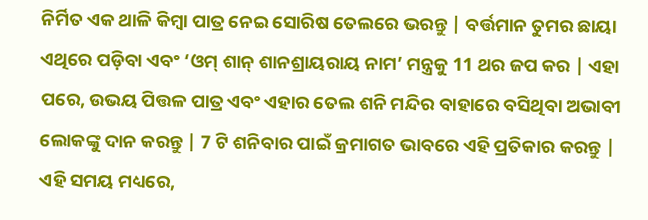ନିର୍ମିତ ଏକ ଥାଳି କିମ୍ବା ପାତ୍ର ନେଇ ସୋରିଷ ତେଲରେ ଭରନ୍ତୁ | ବର୍ତ୍ତମାନ ତୁମର ଛାୟା ଏଥିରେ ପଡ଼ିବା ଏବଂ ‘ଓମ୍ ଶାନ୍ ଶାନଶ୍ରାୟରାୟ ନାମ’ ମନ୍ତ୍ରକୁ 11 ଥର ଜପ କର | ଏହା ପରେ, ଉଭୟ ପିତ୍ତଳ ପାତ୍ର ଏବଂ ଏହାର ତେଲ ଶନି ମନ୍ଦିର ବାହାରେ ବସିଥିବା ଅଭାବୀ ଲୋକଙ୍କୁ ଦାନ କରନ୍ତୁ | 7 ଟି ଶନିବାର ପାଇଁ କ୍ରମାଗତ ଭାବରେ ଏହି ପ୍ରତିକାର କରନ୍ତୁ | ଏହି ସମୟ ମଧ୍ୟରେ,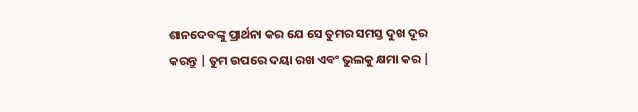ଶାନଦେବଙ୍କୁ ପ୍ରାର୍ଥନା କର ଯେ ସେ ତୁମର ସମସ୍ତ ଦୁଖ ଦୂର କରନ୍ତୁ | ତୁମ ଉପରେ ଦୟା ରଖ ଏବଂ ଭୁଲକୁ କ୍ଷମା କର |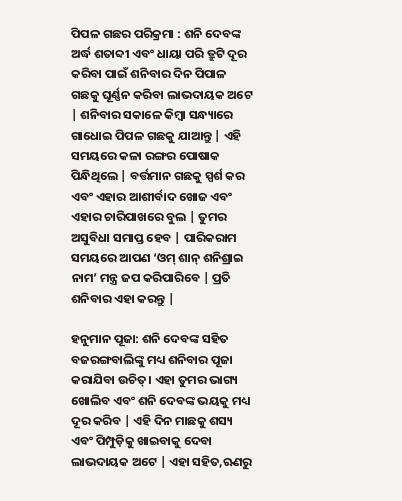ପିପଳ ଗଛର ପରିକ୍ରମା : ଶନି ଦେବଙ୍କ ଅର୍ଦ୍ଧ ଶତାବ୍ଦୀ ଏବଂ ଧାୟା ପରି ତ୍ରୁଟି ଦୂର କରିବା ପାଇଁ ଶନିବାର ଦିନ ପିପାଳ ଗଛକୁ ଘୂର୍ଣ୍ଣନ କରିବା ଲାଭଦାୟକ ଅଟେ | ଶନିବାର ସକାଳେ କିମ୍ବା ସନ୍ଧ୍ୟାରେ ଗାଧୋଇ ପିପଳ ଗଛକୁ ଯାଆନ୍ତୁ | ଏହି ସମୟରେ କଳା ରଙ୍ଗର ପୋଷାକ ପିନ୍ଧିଥିଲେ | ବର୍ତ୍ତମାନ ଗଛକୁ ସ୍ପର୍ଶ କର ଏବଂ ଏହାର ଆଶୀର୍ବାଦ ଖୋଜ ଏବଂ ଏହାର ଚାରିପାଖରେ ବୁଲ | ତୁମର ଅସୁବିଧା ସମାପ୍ତ ହେବ | ପାରିକରାମ ସମୟରେ ଆପଣ ‘ଓମ୍ ଶାନ୍ ଶନିଶ୍ରାଇ ନାମ’ ମନ୍ତ୍ର ଜପ କରିପାରିବେ | ପ୍ରତି ଶନିବାର ଏହା କରନ୍ତୁ |

ହନୁମାନ ପୂଜା: ଶନି ଦେବଙ୍କ ସହିତ ବଜରଙ୍ଗବାଲିଙ୍କୁ ମଧ୍ୟ ଶନିବାର ପୂଜା କରାଯିବା ଉଚିତ୍। ଏହା ତୁମର ଭାଗ୍ୟ ଖୋଲିବ ଏବଂ ଶନି ଦେବଙ୍କ ଭୟକୁ ମଧ୍ୟ ଦୂର କରିବ | ଏହି ଦିନ ମାଛକୁ ଶସ୍ୟ ଏବଂ ପିମ୍ପୁଡ଼ିକୁ ଖାଇବାକୁ ଦେବା ଲାଭଦାୟକ ଅଟେ | ଏହା ସହିତ,ଋଣରୁ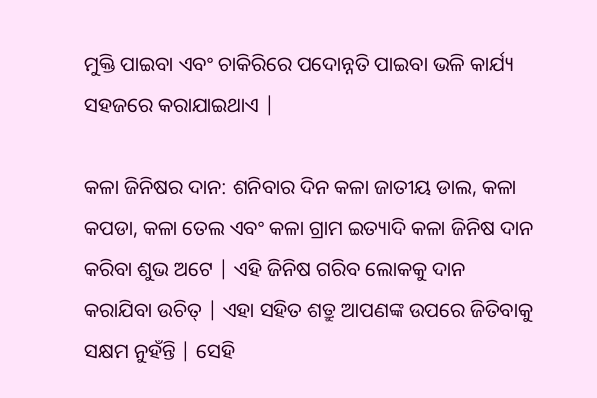ମୁକ୍ତି ପାଇବା ଏବଂ ଚାକିରିରେ ପଦୋନ୍ନତି ପାଇବା ଭଳି କାର୍ଯ୍ୟ ସହଜରେ କରାଯାଇଥାଏ |

କଳା ଜିନିଷର ଦାନ: ଶନିବାର ଦିନ କଳା ଜାତୀୟ ଡାଲ, କଳା କପଡା, କଳା ତେଲ ଏବଂ କଳା ଗ୍ରାମ ଇତ୍ୟାଦି କଳା ଜିନିଷ ଦାନ କରିବା ଶୁଭ ଅଟେ | ଏହି ଜିନିଷ ଗରିବ ଲୋକକୁ ଦାନ କରାଯିବା ଉଚିତ୍ | ଏହା ସହିତ ଶତ୍ରୁ ଆପଣଙ୍କ ଉପରେ ଜିତିବାକୁ ସକ୍ଷମ ନୁହଁନ୍ତି | ସେହି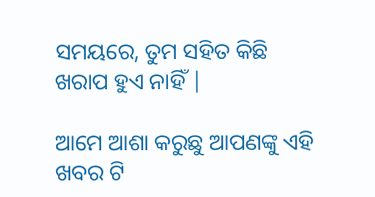ସମୟରେ, ତୁମ ସହିତ କିଛି ଖରାପ ହୁଏ ନାହିଁ |

ଆମେ ଆଶା କରୁଛୁ ଆପଣଙ୍କୁ ଏହି ଖବର ଟି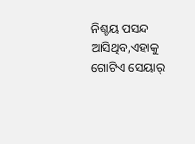ନିଶ୍ଚୟ ପସନ୍ଦ ଆସିଥିବ,ଏହାକୁ ଗୋଟିଏ ସେୟାର୍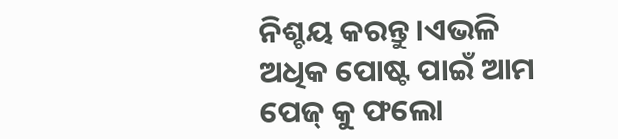ନିଶ୍ଚୟ କରନ୍ତୁ।ଏଭଳି ଅଧିକ ପୋଷ୍ଟ ପାଇଁ ଆମ ପେଜ୍ କୁ ଫଲୋ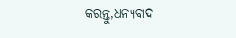କରନ୍ତୁ,ଧନ୍ୟବାଦ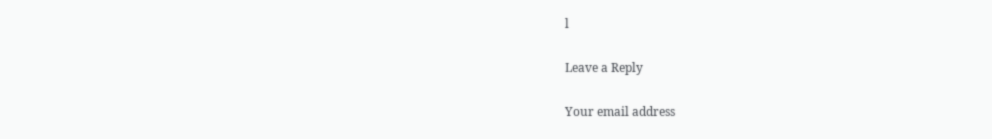l

Leave a Reply

Your email address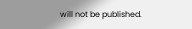will not be published.